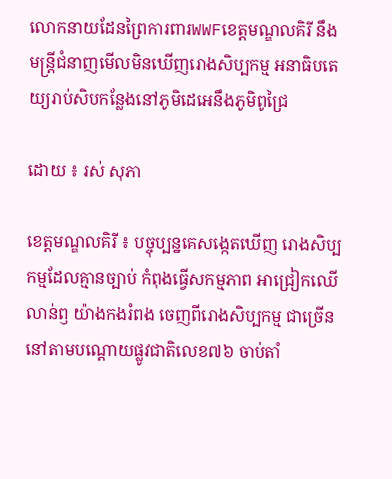លោកនាយដែនព្រៃការពារWWFខេត្តមណ្ឌលគិរី នឹងមន្ត្រីជំនាញមើលមិនឃើញរោងសិប្បកម្ម អនាធិបតេយ្យរាប់សិបកន្លែងនៅភូមិដេអេនឹងភូមិពូជ្រៃ

ដោយ ៖ រស់ សុភា

ខេត្តមណ្ឌលគិរី ៖ បច្ចុប្បន្នគេសង្កេតឃើញ រោងសិប្បកម្មដែលគ្មានច្បាប់ កំពុងធ្វើសកម្មភាព អាជ្រៀកឈើ
លាន់ឭ យ៉ាងកងរំពង ចេញពីរោងសិប្បកម្ម ជាច្រើន នៅតាមបណ្ដោយផ្លូវជាតិលេខ៧៦ ចាប់តាំ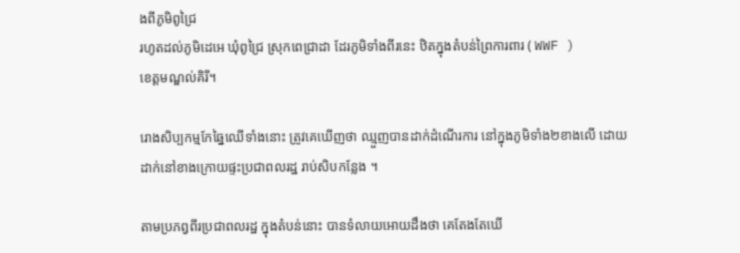ងពីភូមិពូជ្រៃ
រហូតដល់ភូមិដេអេ ឃុំពូជ្រៃ ស្រុកពេជ្រាដា ដែរភូមិទាំងពីរនេះ ឋិតក្នុងតំបន់ព្រៃការពារ ( WWF )
ខេត្តមណ្ឌល់គិរី។

រោងសិប្បកម្មកែឆ្នៃឈើទាំងនោះ ត្រូវគេឃើញថា ឈ្មួញបានដាក់ដំណើរការ នៅក្នុងភូមិទាំង២ខាងលើ ដោយ
ដាក់នៅខាងក្រោយផ្ទះប្រជាពលរដ្ឋ រាប់សិបកន្លែង ។

តាមប្រភព្វពីរប្រជាពលរដ្ឋ ក្នុងតំបន់នោះ បានទំលាយអោយដឹងថា គេតែងតែឃើ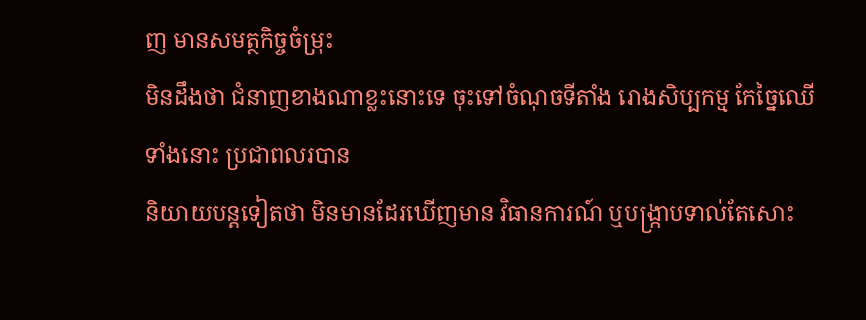ញ មានសមត្ថកិច្ចចំម្រុះ
មិនដឹងថា ជំនាញខាងណាខ្លះនោះទេ ចុះទៅចំណុចទីតាំង រោងសិប្បកម្ម កែច្នៃឈើទាំងនោះ ប្រជាពលរបាន
និយាយបន្តទៀតថា មិនមានដែរឃើញមាន វិធានការណ៍ ឬបង្ក្រាបទាល់តែសោះ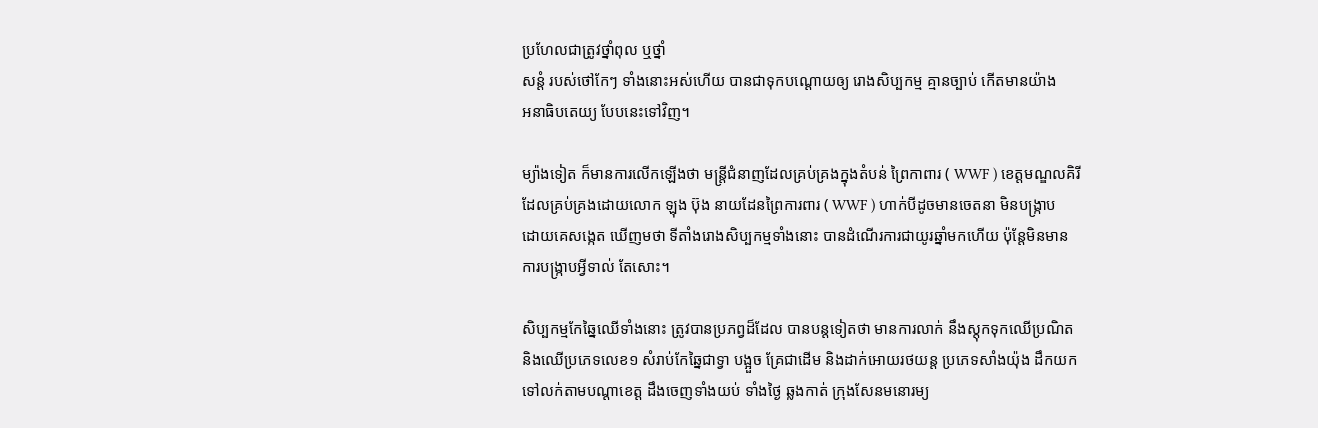ប្រហែលជាត្រូវថ្នាំពុល ឬថ្នាំ
សន្ដំ របស់ថៅកែៗ ទាំងនោះអស់ហើយ បានជាទុកបណ្ដោយឲ្យ រោងសិប្បកម្ម គ្មានច្បាប់ កើតមានយ៉ាង
អនាធិបតេយ្យ បែបនេះទៅវិញ។

ម្យ៉ាងទៀត ក៏មានការលើកឡើងថា មន្ត្រីជំនាញដែលគ្រប់គ្រងក្នុងតំបន់ ព្រៃកាពារ ( WWF ) ខេត្តមណ្ឌលគិរី
ដែលគ្រប់គ្រងដោយលោក ឡុង ប៊ុង នាយដែនព្រៃការពារ ( WWF ) ហាក់បីដូចមានចេតនា មិនបង្ក្រាប
ដោយគេសង្កេត ឃើញមថា ទីតាំងរោងសិប្បកម្មទាំងនោះ បានដំណើរការជាយូរឆ្នាំមកហើយ ប៉ុន្តែមិនមាន
ការបង្ក្រាបអ្វីទាល់ តែសោះ។

សិប្បកម្មកែឆ្នៃឈើទាំងនោះ ត្រូវបានប្រភព្វដ៏ដែល បានបន្តទៀតថា មានការលាក់ នឹងស្តុកទុកឈើប្រណិត
និងឈើប្រភេទលេខ១ សំរាប់កែឆ្នៃជាទ្វា បង្អួច គ្រែជាដើម និងដាក់អោយរថយន្ត ប្រភេទសាំងយ៉ុង ដឹកយក
ទៅលក់តាមបណ្ដាខេត្ត ដឹងចេញទាំងយប់ ទាំងថ្ងៃ ឆ្លងកាត់ ក្រុងសែនមនោរម្យ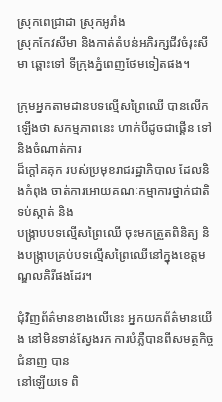ស្រុកពេជ្រាដា ស្រុកអូរាំង
ស្រុកកែវសីមា និងកាត់តំបន់អភិរក្សជីវចំរុះសីមា ឆ្ពោះទៅ ទីក្រុងភ្នំពេញថែមទៀតផង។

ក្រុមអ្នកតាមដានបទល្មើសព្រៃឈើ បានលើកឡើងថា សកម្មភាពនេះ ហាក់បីដូចជាផ្គើន ទៅនិងចំណាត់ការ
ដ៏ក្តៅគគុក របស់ប្រមុខរាជរដ្ឋាភិបាល ដែលនិងកំពុង ចាត់ការអោយគណៈកម្មាការថ្នាក់ជាតិ ទប់ស្កាត់ និង
បង្ក្រាបបទល្មើសព្រៃឈើ ចុះមកត្រួតពិនិត្យ និងបង្ក្រាបគ្រប់បទល្មើសព្រៃឈើនៅក្នុងខេត្តមណ្ឌលគិរីផងដែរ។

ជុំវិញព័ត៌មានខាងលើនេះ អ្នកយកព័ត៌មានយើង នៅមិនទាន់ស្វែងរក ការបំភ្លឺបានពីសមត្ថកិច្ចជំនាញ បាន
នៅឡើយទេ ពិ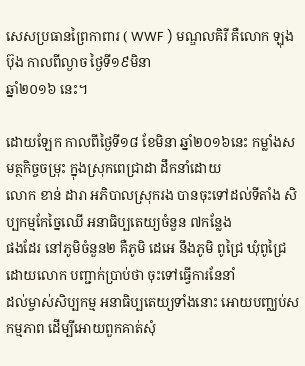សេសប្រធានព្រៃកាពារ ( WWF ) មណ្ឌលគិរី គឺលោក ឡុង ប៊ុង កាលពីល្ងាច ថ្ងៃទី១៩មិនា
ឆ្នាំ២០១៦ នេះ។

ដោយឡែក កាលពីថ្ងៃទី១៨ ខែមិនា ឆ្នាំ២០១៦នេះ កម្លាំងសមត្ថកិច្ចចម្រុះ ក្នុងស្រុកពេជ្រាដា ដឹកនាំដោយ
លោក ខាន់ ដារា អភិបាលស្រុករង បានចុះទៅដល់ទីតាំង សិប្បកម្មកែច្នៃឈើ អនាធិប្បតេយ្យចំនួន ៧កន្លែង
ផងដែរ នៅភូមិចំនួន២ គឺភូមិ ដេអេ នឹងភូមិ ពូជ្រៃ ឃុំពូជ្រៃ ដោយលោក បញ្ជាក់ប្រាប់ថា ចុះទៅធ្វើការនែនាំ
ដល់ម្ចាស់សិប្បកម្ម អនាធិប្បតេយ្យទាំងនោះ អោយបញ្ឈប់សកម្មភាព ដើម្បីអោយពួកគាត់សុំ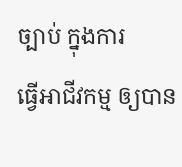ច្បាប់ ក្នុងការ
ធ្វើអាជីវកម្ម ឲ្យបាន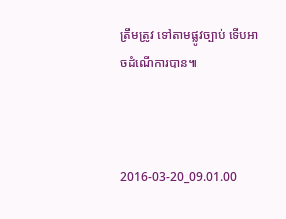ត្រឹមត្រូវ ទៅតាមផ្លូវច្បាប់ ទើបអាចដំណើការបាន៕



2016-03-20_09.01.00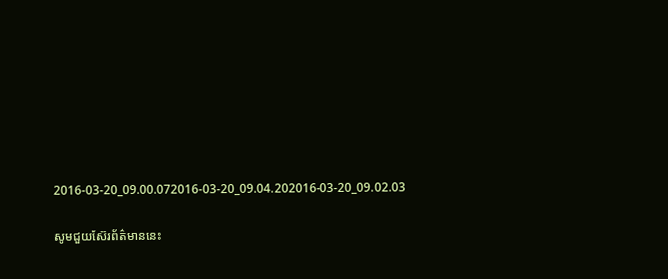2016-03-20_09.00.072016-03-20_09.04.202016-03-20_09.02.03

សូមជួយស៊ែរព័ត៌មាននេះ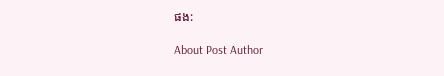ផង:

About Post Author